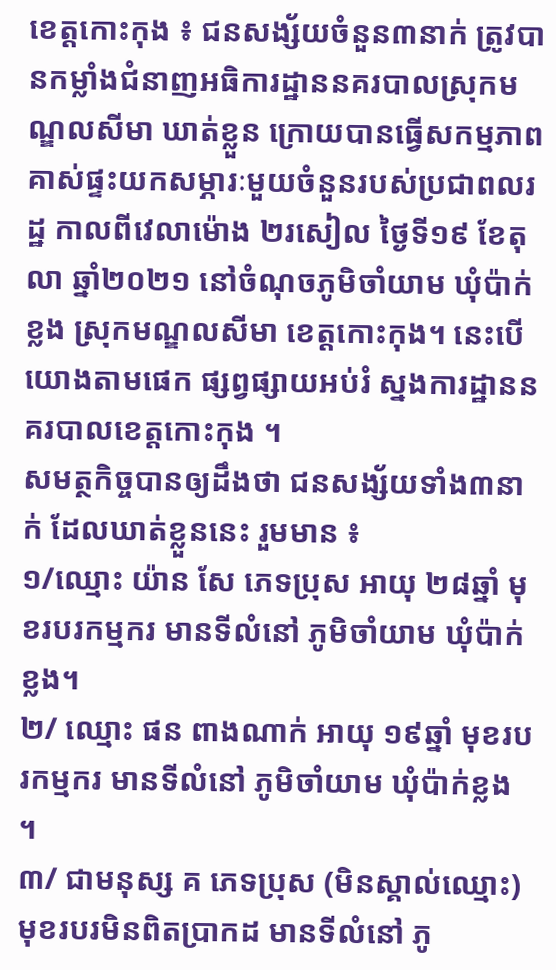ខេត្តកោះកុង ៖ ជនសង្ស័យចំនួន៣នាក់ ត្រូវបានកម្លាំងជំនាញអធិការដ្ឋាននគរបាលស្រុកមណ្ឌលសីមា ឃាត់ខ្លួន ក្រោយបានធ្វើសកម្មភាពគាស់ផ្ទះយកសម្ភារៈមួយចំនួនរបស់ប្រជាពលរដ្ឋ កាលពីវេលាម៉ោង ២រសៀល ថ្ងៃទី១៩ ខែតុលា ឆ្នាំ២០២១ នៅចំណុចភូមិចាំយាម ឃុំប៉ាក់ខ្លង ស្រុកមណ្ឌលសីមា ខេត្តកោះកុង។ នេះបើយោងតាមផេក ផ្សព្វផ្សាយអប់រំ ស្នងការដ្ឋាននគរបាលខេត្តកោះកុង ។
សមត្ថកិច្ចបានឲ្យដឹងថា ជនសង្ស័យទាំង៣នាក់ ដែលឃាត់ខ្លួននេះ រួមមាន ៖
១/ឈ្មោះ យ៉ាន សែ ភេទប្រុស អាយុ ២៨ឆ្នាំ មុខរបរកម្មករ មានទីលំនៅ ភូមិចាំយាម ឃុំប៉ាក់ខ្លង។
២/ ឈ្មោះ ផន ពាងណាក់ អាយុ ១៩ឆ្នាំ មុខរបរកម្មករ មានទីលំនៅ ភូមិចាំយាម ឃុំប៉ាក់ខ្លង ។
៣/ ជាមនុស្ស គ ភេទប្រុស (មិនស្គាល់ឈ្មោះ) មុខរបរមិនពិតប្រាកដ មានទីលំនៅ ភូ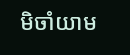មិចាំយាម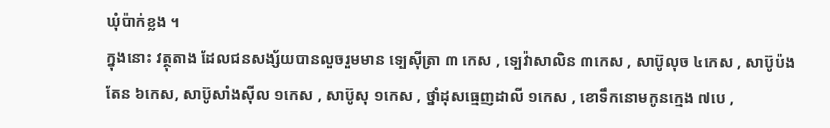ឃុំប៉ាក់ខ្លង ។
ក្នុងនោះ វត្ថុតាង ដែលជនសង្ស័យបានលួចរួមមាន ទ្បេស៊ីត្រា ៣ កេស , ទ្បេវ៉ាសាលិន ៣កេស , សាប៊ូលុច ៤កេស , សាប៊ូប៉ងតែន ៦កេស, សាប៊ូសាំងស៊ីល ១កេស , សាប៊ូសុ ១កេស , ថ្នាំដុសធ្មេញដាលី ១កេស , ខោទឹកនោមកូនក្មេង ៧បេ ,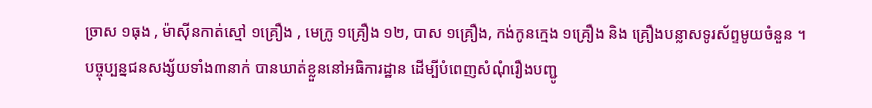ច្រាស ១ធុង , ម៉ាស៊ីនកាត់ស្មៅ ១គ្រឿង , មេក្រូ ១គ្រឿង ១២, បាស ១គ្រឿង, កង់កូនក្មេង ១គ្រឿង និង គ្រឿងបន្លាសទូរស័ព្ទមូយចំនួន ។
បច្ចុប្បន្នជនសង្ស័យទាំង៣នាក់ បានឃាត់ខ្លួននៅអធិការដ្ឋាន ដើម្បីបំពេញសំណុំរឿងបញ្ជូ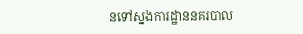នទៅស្នងការដ្ឋាននគរបាល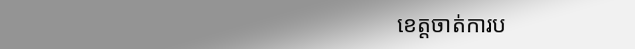ខេត្តចាត់ការប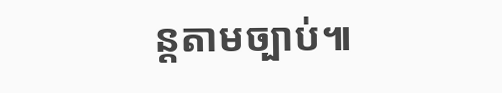ន្តតាមច្បាប់៕